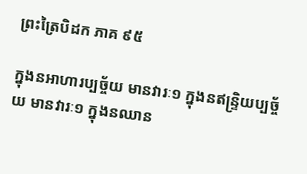ព្រះត្រៃបិដក ភាគ ៩៥

ក្នុងនអាហារប្បច្ច័យ មានវារៈ១ ក្នុងនឥន្ទ្រិយប្បច្ច័យ មានវារៈ១ ក្នុងនឈាន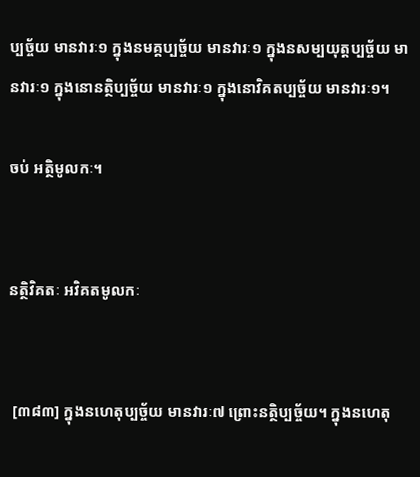ប្បច្ច័យ មានវារៈ១ ក្នុងនមគ្គប្បច្ច័យ មានវារៈ១ ក្នុងនសម្បយុត្តប្បច្ច័យ មានវារៈ១ ក្នុងនោនត្ថិប្បច្ច័យ មានវារៈ១ ក្នុងនោវិគតប្បច្ច័យ មានវារៈ១។

ចប់ អត្ថិមូលកៈ។


នត្ថិវិគតៈ អវិគតមូលកៈ


 [៣៨៣] ក្នុងនហេតុប្បច្ច័យ មានវារៈ៧ ព្រោះនត្ថិប្បច្ច័យ។ ក្នុងនហេតុ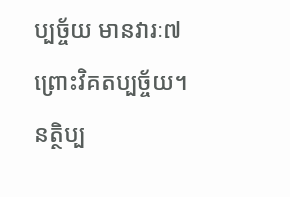ប្បច្ច័យ មានវារៈ៧ ព្រោះវិគតប្បច្ច័យ។ នត្ថិប្ប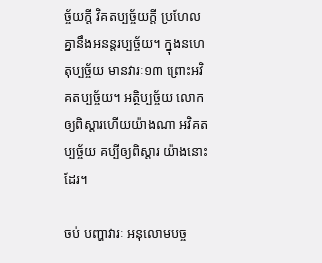ច្ច័យក្តី វិគតប្បច្ច័យក្តី ប្រហែលគ្នានឹងអនន្តរប្បច្ច័យ។ ក្នុងនហេតុប្បច្ច័យ មានវារៈ១៣ ព្រោះអវិគតប្បច្ច័យ។ អត្ថិប្បច្ច័យ លោកឲ្យពិស្តារហើយយ៉ាងណា អវិគតប្បច្ច័យ គប្បីឲ្យពិស្តារ យ៉ាងនោះដែរ។

ចប់ បញ្ហាវារៈ អនុលោមបច្ច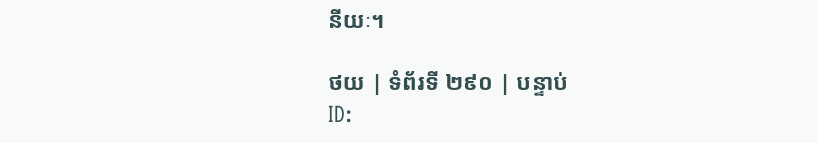នីយៈ។

ថយ | ទំព័រទី ២៩០ | បន្ទាប់
ID: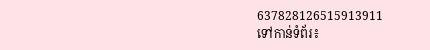637828126515913911
ទៅកាន់ទំព័រ៖